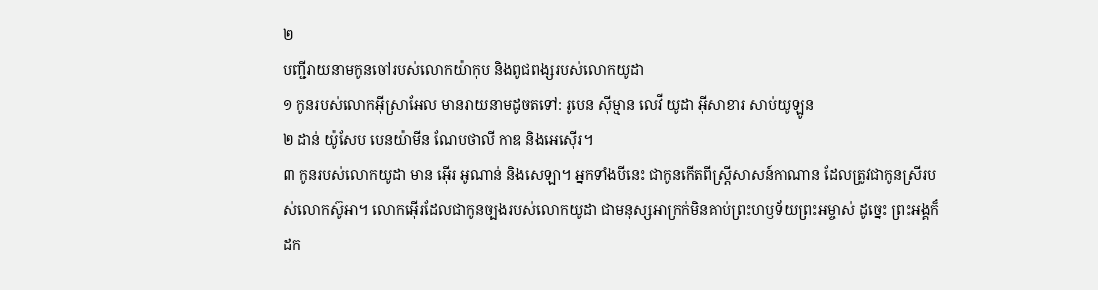២
បញ្ជីរាយនាមកូនចៅរបស់លោកយ៉ាកុប និងពូជពង្សរបស់លោកយូដា
១ កូនរបស់លោកអ៊ីស្រាអែល មានរាយនាមដូចតទៅ: រូបេន ស៊ីម្មាន លេវី យូដា អ៊ីសាខារ សាប់យូឡូន
២ ដាន់ យ៉ូសែប បេនយ៉ាមីន ណែបថាលី កាឌ និងអេស៊ើរ។
៣ កូនរបស់លោកយូដា មាន អ៊ើរ អូណាន់ និងសេឡា។ អ្នកទាំងបីនេះ ជាកូនកើតពីស្ត្រីសាសន៍កាណាន ដែលត្រូវជាកូនស្រីរបស់លោកស៊ូអា។ លោកអ៊ើរដែលជាកូនច្បងរបស់លោកយូដា ជាមនុស្សអាក្រក់មិនគាប់ព្រះហឫទ័យព្រះអម្ចាស់ ដូច្នេះ ព្រះអង្គក៏ដក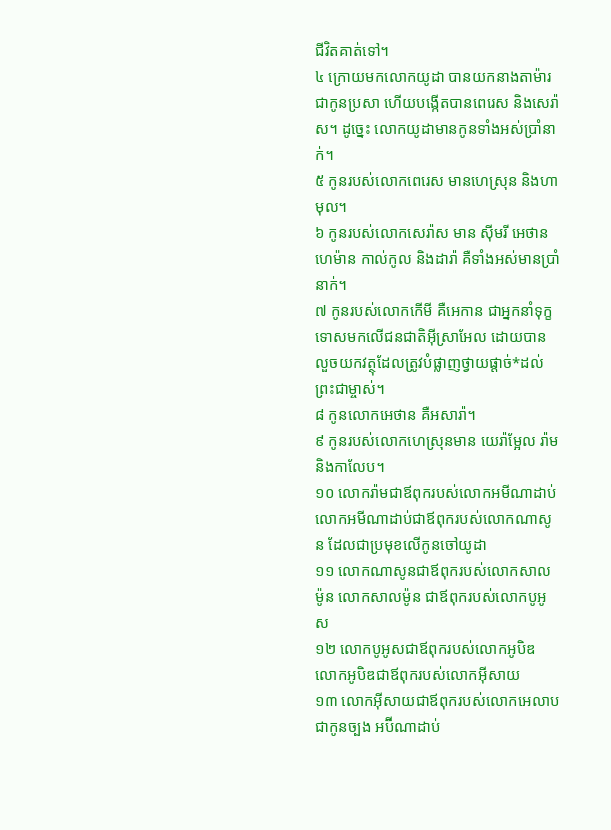ជីវិតគាត់ទៅ។
៤ ក្រោយមកលោកយូដា បានយកនាងតាម៉ារជាកូនប្រសា ហើយបង្កើតបានពេរេស និងសេរ៉ាស។ ដូច្នេះ លោកយូដាមានកូនទាំងអស់ប្រាំនាក់។
៥ កូនរបស់លោកពេរេស មានហេស្រុន និងហាមុល។
៦ កូនរបស់លោកសេរ៉ាស មាន ស៊ីមរី អេថាន ហេម៉ាន កាល់កូល និងដារ៉ា គឺទាំងអស់មានប្រាំនាក់។
៧ កូនរបស់លោកកើមី គឺអេកាន ជាអ្នកនាំទុក្ខទោសមកលើជនជាតិអ៊ីស្រាអែល ដោយបានលួចយកវត្ថុដែលត្រូវបំផ្លាញថ្វាយផ្ដាច់*ដល់ព្រះជាម្ចាស់។
៨ កូនលោកអេថាន គឺអសារ៉ា។
៩ កូនរបស់លោកហេស្រុនមាន យេរ៉ាម្អែល រ៉ាម និងកាលែប។
១០ លោករ៉ាមជាឪពុករបស់លោកអមីណាដាប់ លោកអមីណាដាប់ជាឪពុករបស់លោកណាសូន ដែលជាប្រមុខលើកូនចៅយូដា
១១ លោកណាសូនជាឪពុករបស់លោកសាលម៉ូន លោកសាលម៉ូន ជាឪពុករបស់លោកបូអូស
១២ លោកបូអូសជាឪពុករបស់លោកអូបិឌ លោកអូបិឌជាឪពុករបស់លោកអ៊ីសាយ
១៣ លោកអ៊ីសាយជាឪពុករបស់លោកអេលាប ជាកូនច្បង អប៊ីណាដាប់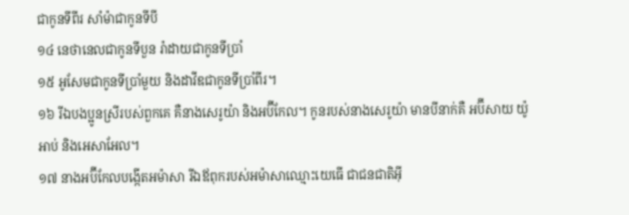ជាកូនទីពីរ សាំម៉ាជាកូនទីបី
១៤ នេថានេលជាកូនទីបួន រ៉ាដាយជាកូនទីប្រាំ
១៥ អូសែមជាកូនទីប្រាំមួយ និងដាវីឌជាកូនទីប្រាំពីរ។
១៦ រីឯបងប្អូនស្រីរបស់ពួកគេ គឺនាងសេរូយ៉ា និងអប៊ីកែល។ កូនរបស់នាងសេរូយ៉ា មានបីនាក់គឺ អប៊ីសាយ យ៉ូអាប់ និងអេសាអែល។
១៧ នាងអប៊ីកែលបង្កើតអម៉ាសា រីឯឪពុករបស់អម៉ាសាឈ្មោះយេធើ ជាជនជាតិអ៊ី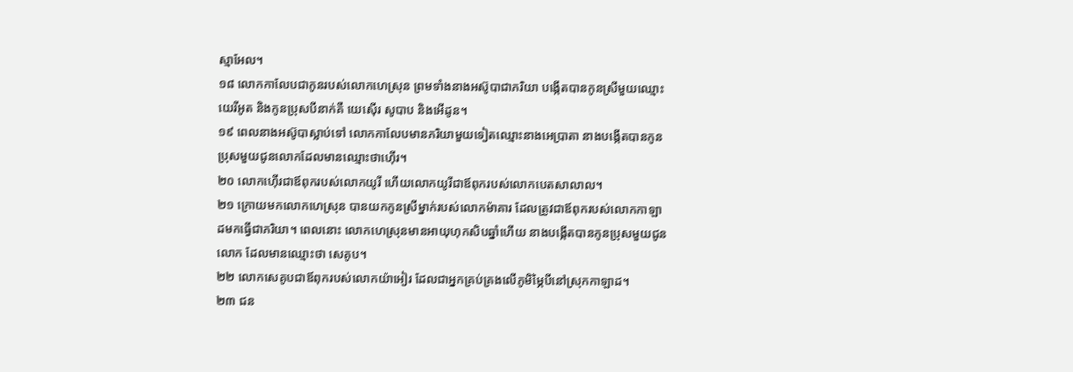ស្មាអែល។
១៨ លោកកាលែបជាកូនរបស់លោកហេស្រុន ព្រមទាំងនាងអស៊ូបាជាភរិយា បង្កើតបានកូនស្រីមួយឈ្មោះ យេរីអូត និងកូនប្រុសបីនាក់គឺ យេស៊ើរ សូបាប និងអើដូន។
១៩ ពេលនាងអស៊ូបាស្លាប់ទៅ លោកកាលែបមានភរិយាមួយទៀតឈ្មោះនាងអេប្រាតា នាងបង្កើតបានកូនប្រុសមួយជូនលោកដែលមានឈ្មោះថាហ៊ើរ។
២០ លោកហ៊ើរជាឪពុករបស់លោកយូរី ហើយលោកយូរីជាឪពុករបស់លោកបេតសាលាល។
២១ ក្រោយមកលោកហេស្រុន បានយកកូនស្រីម្នាក់របស់លោកម៉ាគារ ដែលត្រូវជាឪពុករបស់លោកកាឡាដមកធ្វើជាភរិយា។ ពេលនោះ លោកហេស្រុនមានអាយុហុកសិបឆ្នាំហើយ នាងបង្កើតបានកូនប្រុសមួយជូនលោក ដែលមានឈ្មោះថា សេគូប។
២២ លោកសេគូបជាឪពុករបស់លោកយ៉ាអៀរ ដែលជាអ្នកគ្រប់គ្រងលើភូមិម្ភៃបីនៅស្រុកកាឡាដ។
២៣ ជន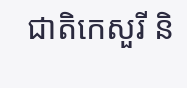ជាតិកេសួរី និ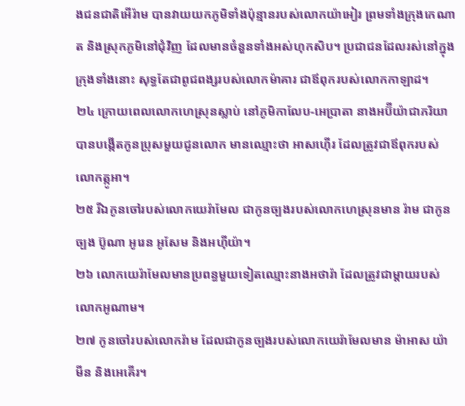ងជនជាតិអើរ៉ាម បានវាយយកភូមិទាំងប៉ុន្មានរបស់លោកយ៉ាអៀរ ព្រមទាំងក្រុងកេណាត និងស្រុកភូមិនៅជុំវិញ ដែលមានចំនួនទាំងអស់ហុកសិប។ ប្រជាជនដែលរស់នៅក្នុងក្រុងទាំងនោះ សុទ្ធតែជាពូជពង្សរបស់លោកម៉ាគារ ជាឪពុករបស់លោកកាឡាដ។
២៤ ក្រោយពេលលោកហេស្រុនស្លាប់ នៅភូមិកាលែប-អេប្រាតា នាងអប៊ីយ៉ាជាភរិយា បានបង្កើតកូនប្រុសមួយជូនលោក មានឈ្មោះថា អាសហ៊ើរ ដែលត្រូវជាឪពុករបស់លោកត្កូអា។
២៥ រីឯកូនចៅរបស់លោកយេរ៉ាមែល ជាកូនច្បងរបស់លោកហេស្រុនមាន រ៉ាម ជាកូនច្បង ប៊ូណា អូរេន អូសែម និងអហ៊ីយ៉ា។
២៦ លោកយេរ៉ាមែលមានប្រពន្ធមួយទៀតឈ្មោះនាងអថារ៉ា ដែលត្រូវជាម្ដាយរបស់លោកអូណាម។
២៧ កូនចៅរបស់លោករ៉ាម ដែលជាកូនច្បងរបស់លោកយេរ៉ាមែលមាន ម៉ាអាស យ៉ាមីន និងអេគើរ។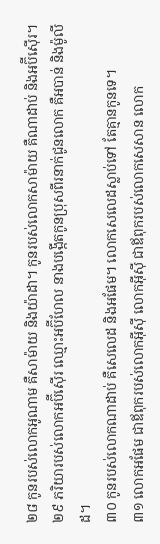២៨ កូនរបស់លោកអូណាម គឺសាម៉ាយ និងយ៉ាដា។ កូនរបស់លោកសាម៉ាយ គឺណាដាប់ និងអប៊ីស៊ើរ។
២៩ ភរិយារបស់លោកអប៊ីស៊ើរ ឈ្មោះអប៊ីហែល នាងបង្កើតកូនប្រុសពីរនាក់ជូនលោក គឺអបាន់ និងម៉ូលីដ។
៣០ កូនរបស់លោកណាដាប់ គឺសេលេដ និងអផែម។ លោកសេលេដស្លាប់ទៅ តែគ្មានកូនទេ។
៣១ លោកអផែម ជាឪពុករបស់លោកអ៊ីស៊ី លោកអ៊ីស៊ី ជាឪពុករបស់លោកសេសាន លោក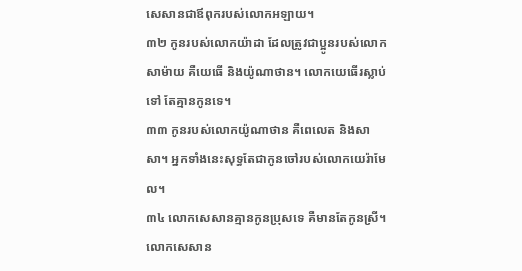សេសានជាឪពុករបស់លោកអឡាយ។
៣២ កូនរបស់លោកយ៉ាដា ដែលត្រូវជាប្អូនរបស់លោកសាម៉ាយ គឺយេធើ និងយ៉ូណាថាន។ លោកយេធើរស្លាប់ទៅ តែគ្មានកូនទេ។
៣៣ កូនរបស់លោកយ៉ូណាថាន គឺពេលេត និងសាសា។ អ្នកទាំងនេះសុទ្ធតែជាកូនចៅរបស់លោកយេរ៉ាមែល។
៣៤ លោកសេសានគ្មានកូនប្រុសទេ គឺមានតែកូនស្រី។ លោកសេសាន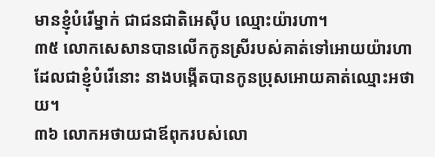មានខ្ញុំបំរើម្នាក់ ជាជនជាតិអេស៊ីប ឈ្មោះយ៉ារហា។
៣៥ លោកសេសានបានលើកកូនស្រីរបស់គាត់ទៅអោយយ៉ារហា ដែលជាខ្ញុំបំរើនោះ នាងបង្កើតបានកូនប្រុសអោយគាត់ឈ្មោះអថាយ។
៣៦ លោកអថាយជាឪពុករបស់លោ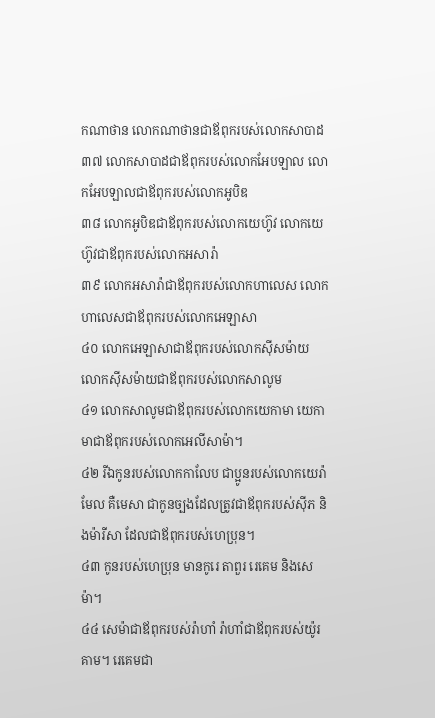កណាថាន លោកណាថានជាឪពុករបស់លោកសាបាដ
៣៧ លោកសាបាដជាឪពុករបស់លោកអែបឡាល លោកអែបឡាលជាឪពុករបស់លោកអូបិឌ
៣៨ លោកអូបិឌជាឪពុករបស់លោកយេហ៊ូវ លោកយេហ៊ូវជាឪពុករបស់លោកអសារ៉ា
៣៩ លោកអសារ៉ាជាឪពុករបស់លោកហាលេស លោកហាលេសជាឪពុករបស់លោកអេឡាសា
៤០ លោកអេឡាសាជាឪពុករបស់លោកស៊ីសម៉ាយ លោកស៊ីសម៉ាយជាឪពុករបស់លោកសាលូម
៤១ លោកសាលូមជាឪពុករបស់លោកយេកាមា យេកាមាជាឪពុករបស់លោកអេលីសាម៉ា។
៤២ រីឯកូនរបស់លោកកាលែប ជាប្អូនរបស់លោកយេរ៉ាមែល គឺមេសា ជាកូនច្បងដែលត្រូវជាឪពុករបស់ស៊ីភ និងម៉ារីសា ដែលជាឪពុករបស់ហេប្រុន។
៤៣ កូនរបស់ហេប្រុន មានកូរេ តាពួរ រេគេម និងសេម៉ា។
៤៤ សេម៉ាជាឪពុករបស់រ៉ាហាំ រ៉ាហាំជាឪពុករបស់យ៉ូរគាម។ រេគេមជា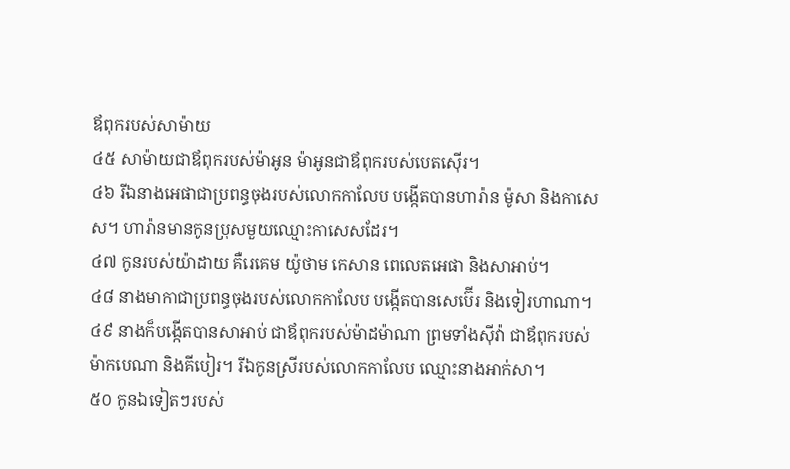ឪពុករបស់សាម៉ាយ
៤៥ សាម៉ាយជាឪពុករបស់ម៉ាអូន ម៉ាអូនជាឪពុករបស់បេតស៊ើរ។
៤៦ រីឯនាងអេផាជាប្រពន្ធចុងរបស់លោកកាលែប បង្កើតបានហារ៉ាន ម៉ូសា និងកាសេស។ ហារ៉ានមានកូនប្រុសមួយឈ្មោះកាសេសដែរ។
៤៧ កូនរបស់យ៉ាដាយ គឺរេគេម យ៉ូថាម កេសាន ពេលេតអេផា និងសាអាប់។
៤៨ នាងមាកាជាប្រពន្ធចុងរបស់លោកកាលែប បង្កើតបានសេប៊ើរ និងទៀរហាណា។
៤៩ នាងក៏បង្កើតបានសាអាប់ ជាឪពុករបស់ម៉ាដម៉ាណា ព្រមទាំងស៊ីវ៉ា ជាឪពុករបស់ម៉ាកបេណា និងគីបៀរ។ រីឯកូនស្រីរបស់លោកកាលែប ឈ្មោះនាងអាក់សា។
៥០ កូនឯទៀតៗរបស់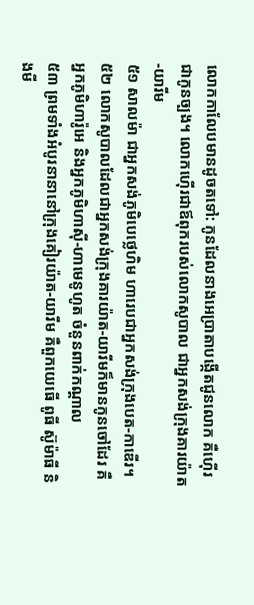លោកកាលែបមានដូចតទៅ: កូនដែលនាងអេប្រាតាបង្កើតជូនលោក គឺហ៊ើរ ជាកូនច្បង។ លោកហ៊ើរជាឪពុករបស់លោកសូបាល ជាអ្នកសង់ក្រុងគារយ៉ាត-យារីម
៥១ សាលម៉ា ជាអ្នកសង់ភូមិបេថ្លេហិម ហារេបជាអ្នកសង់ក្រុងបេត-កាឌើរ។
៥២ លោកសូបាលដែលជាអ្នកសង់ក្រុងគារយ៉ាត-យារីមក៏មានកូនចៅដែរ គឺអ្នកភូមិហារ៉ូអេ និងអ្នកភូមិហាស៊ី-ហាមេនូហូត ចំនួនពាក់កណ្ដាល
៥៣ ព្រមទាំងអំបូរនានានៅក្រុងគៀរយ៉ាត-យារីម គឺពួកយេធើ ពូធី ស៊ូម៉ាធី និងមី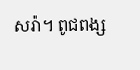សរ៉ា។ ពូជពង្ស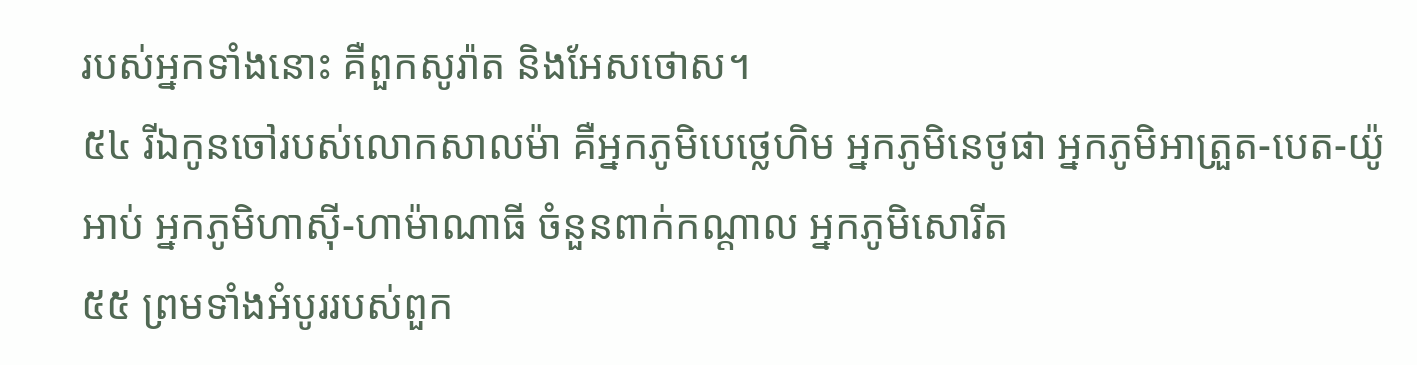របស់អ្នកទាំងនោះ គឺពួកសូរ៉ាត និងអែសថោស។
៥៤ រីឯកូនចៅរបស់លោកសាលម៉ា គឺអ្នកភូមិបេថ្លេហិម អ្នកភូមិនេថូផា អ្នកភូមិអាត្រួត-បេត-យ៉ូអាប់ អ្នកភូមិហាស៊ី-ហាម៉ាណាធី ចំនួនពាក់កណ្ដាល អ្នកភូមិសោរីត
៥៥ ព្រមទាំងអំបូររបស់ពួក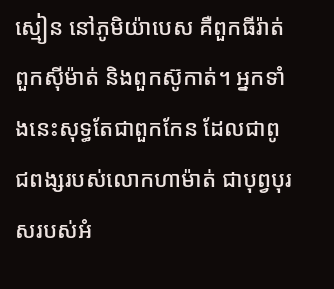ស្មៀន នៅភូមិយ៉ាបេស គឺពួកធីរ៉ាត់ ពួកស៊ីម៉ាត់ និងពួកស៊ូកាត់។ អ្នកទាំងនេះសុទ្ធតែជាពួកកែន ដែលជាពូជពង្សរបស់លោកហាម៉ាត់ ជាបុព្វបុរសរបស់អំ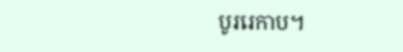បូររេកាប។